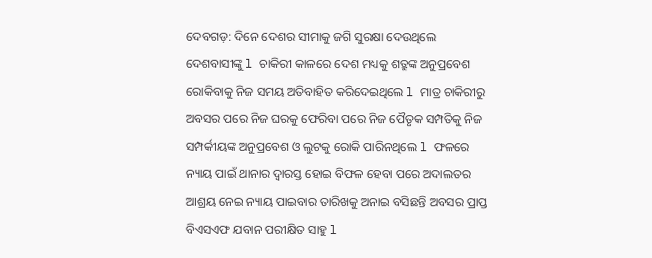ଦେବଗଡ଼: ଦିନେ ଦେଶର ସୀମାକୁ ଜଗି ସୁରକ୍ଷା ଦେଉଥିଲେ ଦେଶବାସୀଙ୍କୁ l ଚାକିରୀ କାଳରେ ଦେଶ ମଧ୍ୟକୁ ଶତ୍ରୁଙ୍କ ଅନୁପ୍ରବେଶ ରୋକିବାକୁ ନିଜ ସମୟ ଅତିବାହିତ କରିଦେଇଥିଲେ l ମାତ୍ର ଚାକିରୀରୁ ଅବସର ପରେ ନିଜ ଘରକୁ ଫେରିବା ପରେ ନିଜ ପୈତୃକ ସମ୍ପତିକୁ ନିଜ ସମ୍ପର୍କୀୟଙ୍କ ଅନୁପ୍ରବେଶ ଓ ଲୁଟକୁ ରୋକି ପାରିନଥିଲେ l ଫଳରେ ନ୍ୟାୟ ପାଇଁ ଥାନାର ଦ୍ୱାରସ୍ତ ହୋଇ ବିଫଳ ହେବା ପରେ ଅଦାଲତର ଆଶ୍ରୟ ନେଇ ନ୍ୟାୟ ପାଇବାର ତାରିଖକୁ ଅନାଇ ବସିଛନ୍ତି ଅବସର ପ୍ରାପ୍ତ ବିଏସଏଫ ଯବାନ ପରୀକ୍ଷିତ ସାହୁ l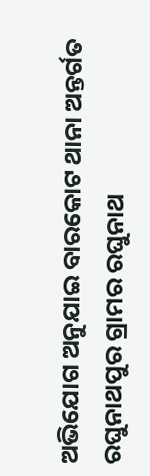ଅଭିଯୋଗ ଅନୁଯାଇ ବାରକୋଟ ଥାନା ଅନ୍ତର୍ଗତ ରଘୁନାଥପୁର ଗ୍ରାମର ରଘୁନାଥ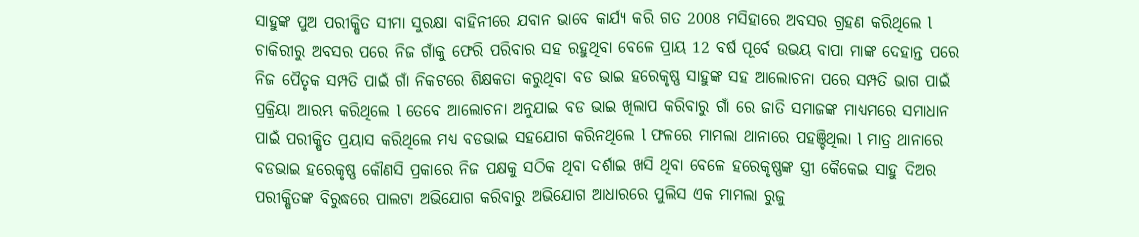ସାହୁଙ୍କ ପୁଅ ପରୀକ୍ଷିତ ସୀମା ସୁରକ୍ଷା ବାହିନୀରେ ଯବାନ ଭାବେ କାର୍ଯ୍ୟ କରି ଗତ 2008 ମସିହାରେ ଅବସର ଗ୍ରହଣ କରିଥିଲେ l ଚାକିରୀରୁ ଅବସର ପରେ ନିଜ ଗାଁକୁ ଫେରି ପରିବାର ସହ ରହୁଥିବା ବେଳେ ପ୍ରାୟ 12 ବର୍ଷ ପୂର୍ବେ ଉଭୟ ବାପା ମାଙ୍କ ଦେହାନ୍ତ ପରେ ନିଜ ପୈତୃକ ସମ୍ପତି ପାଇଁ ଗାଁ ନିକଟରେ ଶିକ୍ଷକତା କରୁଥିବା ବଡ ଭାଇ ହରେକୃଷ୍ଣ ସାହୁଙ୍କ ସହ ଆଲୋଚନା ପରେ ସମ୍ପତି ଭାଗ ପାଇଁ ପ୍ରକ୍ରିୟା ଆରମ୍ଭ କରିଥିଲେ l ତେବେ ଆଲୋଚନା ଅନୁଯାଇ ବଡ ଭାଇ ଖିଲାପ କରିବାରୁ ଗାଁ ରେ ଜାତି ସମାଜଙ୍କ ମାଧ୍ୟମରେ ସମାଧାନ ପାଇଁ ପରୀକ୍ଷିତ ପ୍ରୟାସ କରିଥିଲେ ମଧ୍ୟ ବଡଭାଇ ସହଯୋଗ କରିନଥିଲେ l ଫଳରେ ମାମଲା ଥାନାରେ ପହଞ୍ଚିଥିଲା l ମାତ୍ର ଥାନାରେ ବଡଭାଇ ହରେକୃଷ୍ଣ କୌଣସି ପ୍ରକାରେ ନିଜ ପକ୍ଷକୁ ସଠିକ ଥିବା ଦର୍ଶାଇ ଖସି ଥିବା ବେଳେ ହରେକୃଷ୍ଣଙ୍କ ସ୍ତ୍ରୀ କୈକେଇ ସାହୁ ଦିଅର ପରୀକ୍ଷିତଙ୍କ ବିରୁଦ୍ଧରେ ପାଲଟା ଅଭିଯୋଗ କରିବାରୁ ଅଭିଯୋଗ ଆଧାରରେ ପୁଲିସ ଏକ ମାମଲା ରୁଜୁ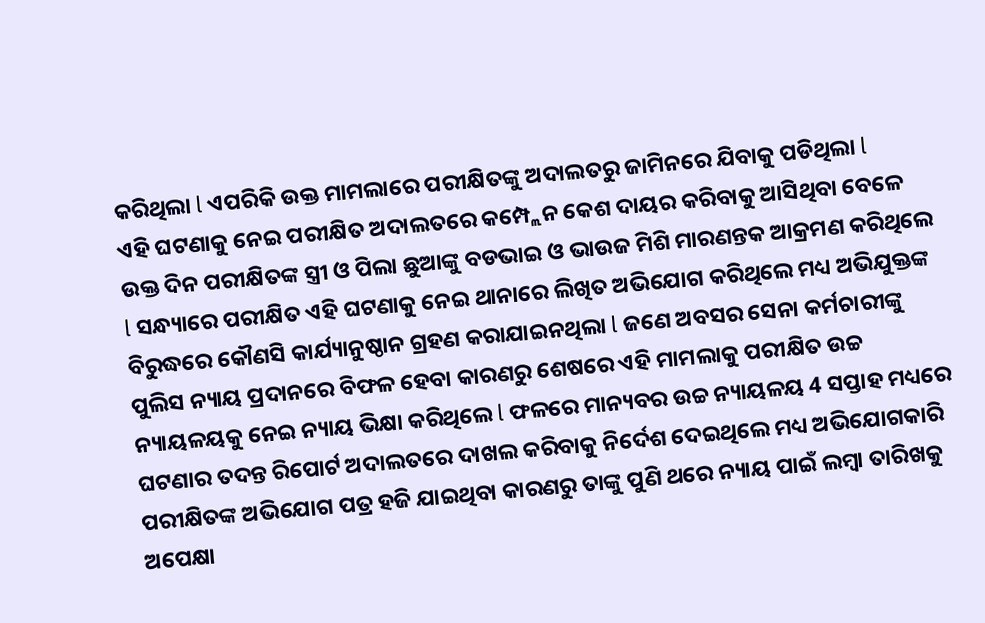କରିଥିଲା l ଏପରିକି ଉକ୍ତ ମାମଲାରେ ପରୀକ୍ଷିତଙ୍କୁ ଅଦାଲତରୁ ଜାମିନରେ ଯିବାକୁ ପଡିଥିଲା l
ଏହି ଘଟଣାକୁ ନେଇ ପରୀକ୍ଷିତ ଅଦାଲତରେ କମ୍ପ୍ଲେନ କେଶ ଦାୟର କରିବାକୁ ଆସିଥିବା ବେଳେ ଉକ୍ତ ଦିନ ପରୀକ୍ଷିତଙ୍କ ସ୍ତ୍ରୀ ଓ ପିଲା ଛୁଆଙ୍କୁ ବଡଭାଇ ଓ ଭାଉଜ ମିଶି ମାରଣନ୍ତକ ଆକ୍ରମଣ କରିଥିଲେ l ସନ୍ଧ୍ୟାରେ ପରୀକ୍ଷିତ ଏହି ଘଟଣାକୁ ନେଇ ଥାନାରେ ଲିଖିତ ଅଭିଯୋଗ କରିଥିଲେ ମଧ୍ୟ ଅଭିଯୁକ୍ତଙ୍କ ବିରୁଦ୍ଧରେ କୌଣସି କାର୍ଯ୍ୟାନୁଷ୍ଠାନ ଗ୍ରହଣ କରାଯାଇନଥିଲା l ଜଣେ ଅବସର ସେନା କର୍ମଚାରୀଙ୍କୁ ପୁଲିସ ନ୍ୟାୟ ପ୍ରଦାନରେ ବିଫଳ ହେବା କାରଣରୁ ଶେଷରେ ଏହି ମାମଲାକୁ ପରୀକ୍ଷିତ ଉଚ୍ଚ ନ୍ୟାୟଳୟକୁ ନେଇ ନ୍ୟାୟ ଭିକ୍ଷା କରିଥିଲେ l ଫଳରେ ମାନ୍ୟବର ଉଚ୍ଚ ନ୍ୟାୟଳୟ 4 ସପ୍ତାହ ମଧ୍ୟରେ ଘଟଣାର ତଦନ୍ତ ରିପୋର୍ଟ ଅଦାଲତରେ ଦାଖଲ କରିବାକୁ ନିର୍ଦେଶ ଦେଇଥିଲେ ମଧ୍ୟ ଅଭିଯୋଗକାରି ପରୀକ୍ଷିତଙ୍କ ଅଭିଯୋଗ ପତ୍ର ହଜି ଯାଇଥିବା କାରଣରୁ ତାଙ୍କୁ ପୁଣି ଥରେ ନ୍ୟାୟ ପାଇଁ ଲମ୍ବା ତାରିଖକୁ ଅପେକ୍ଷା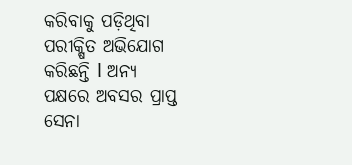କରିବାକୁ ପଡ଼ିଥିବା ପରୀକ୍ଷିତ ଅଭିଯୋଗ କରିଛନ୍ତି l ଅନ୍ୟ ପକ୍ଷରେ ଅବସର ପ୍ରାପ୍ତ ସେନା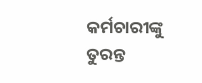କର୍ମଚାରୀଙ୍କୁ ତୁରନ୍ତ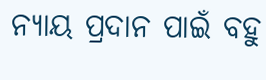ନ୍ୟାୟ ପ୍ରଦାନ ପାଇଁ ବହୁ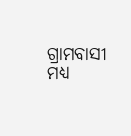ଗ୍ରାମବାସୀ ମଧ୍ୟ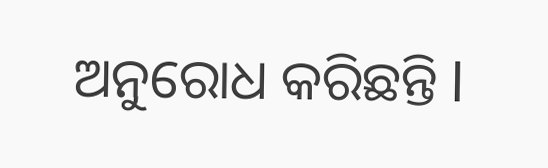ଅନୁରୋଧ କରିଛନ୍ତି l